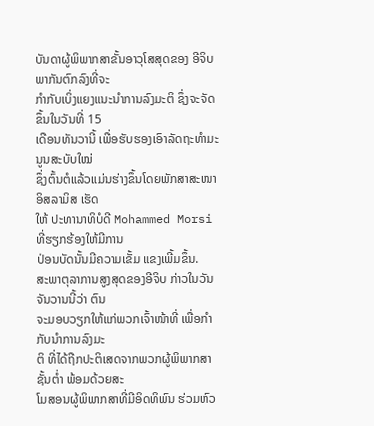ບັນດາຜູ້ພິພາກສາຂັ້ນອາວຸໂສສຸດຂອງ ອີຈິບ ພາກັນຕົກລົງທີ່ຈະ
ກຳກັບເບິ່ງແຍງແນະນໍາການລົງມະຕິ ຊຶ່ງຈະຈັດຂຶ້ນໃນວັນທີ່ 15
ເດືອນທັນວານີ້ ເພື່ອຮັບຮອງເອົາລັດຖະທໍາມະນູນສະບັບໃໝ່
ຊຶ່ງຕົ້ນຕໍແລ້ວແມ່ນຮ່າງຂຶ້ນໂດຍພັກສາສະໜາອິສລາມິສ ເຮັດ
ໃຫ້ ປະທານາທິບໍດີ Mohammed Morsi ທີ່ຮຽກຮ້ອງໃຫ້ມີການ
ປ່ອນບັດນັ້ນມີຄວາມເຂັ້ມ ແຂງເພີ້ມຂຶ້ນ.
ສະພາຕຸລາການສູງສຸດຂອງອີຈິບ ກ່າວໃນວັນຈັນວານນີ້ວ່າ ຕົນ
ຈະມອບວຽກໃຫ້ແກ່ພວກເຈົ້າໜ້າທີ່ ເພື່ອກຳກັບນຳການລົງມະ
ຕິ ທີ່ໄດ້ຖືກປະຕິເສດຈາກພວກຜູ້ພິພາກສາຊັ້ນຕໍ່າ ພ້ອມດ້ວຍສະ
ໂມສອນຜູ້ພິພາກສາທີ່ມີອິດທິພົນ ຮ່ວມຫົວ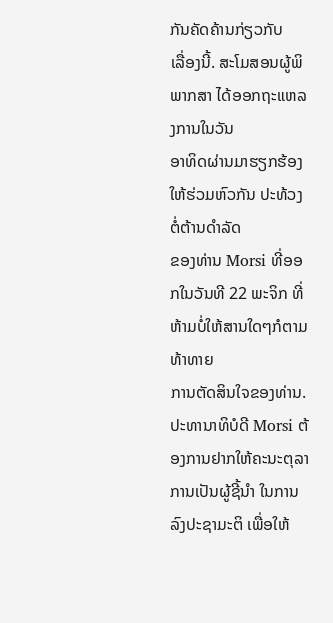ກັນຄັດຄ້ານກ່ຽວກັບ
ເລື່ອງນີ້. ສະໂມສອນຜູ້ພິພາກສາ ໄດ້ອອກຖະແຫລງການໃນວັນ
ອາທິດຜ່ານມາຮຽກຮ້ອງໃຫ້ຮ່ວມຫົວກັນ ປະທ້ວງຕໍ່ຕ້ານດຳລັດ
ຂອງທ່ານ Morsi ທີ່ອອກໃນວັນທີ 22 ພະຈິກ ທີ່ຫ້າມບໍ່ໃຫ້ສານໃດໆກໍຕາມ ທ້າທາຍ
ການຕັດສິນໃຈຂອງທ່ານ.
ປະທານາທິບໍດີ Morsi ຕ້ອງການຢາກໃຫ້ຄະນະຕຸລາການເປັນຜູ້ຊີ້ນຳ ໃນການລົງປະຊາມະຕິ ເພື່ອໃຫ້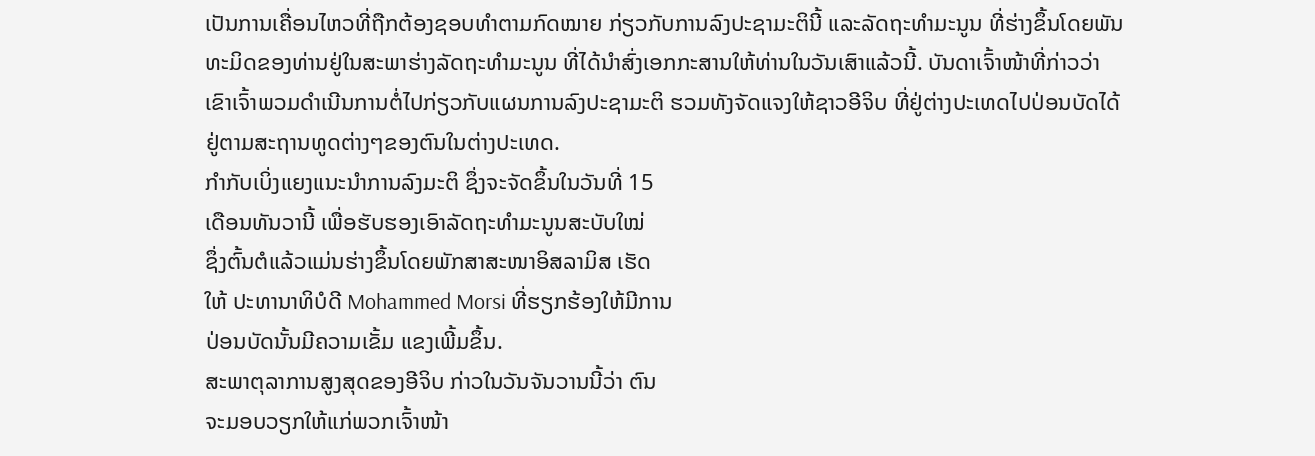ເປັນການເຄື່ອນໄຫວທີ່ຖືກຕ້ອງຊອບທຳຕາມກົດໝາຍ ກ່ຽວກັບການລົງປະຊາມະຕິນີ້ ແລະລັດຖະທໍາມະນູນ ທີ່ຮ່າງຂຶ້ນໂດຍພັນທະມິດຂອງທ່ານຢູ່ໃນສະພາຮ່າງລັດຖະທຳມະນູນ ທີ່ໄດ້ນໍາສົ່ງເອກກະສານໃຫ້ທ່ານໃນວັນເສົາແລ້ວນີ້. ບັນດາເຈົ້າໜ້າທີ່ກ່າວວ່າ ເຂົາເຈົ້າພວມດຳເນີນການຕໍ່ໄປກ່ຽວກັບແຜນການລົງປະຊາມະຕິ ຮວມທັງຈັດແຈງໃຫ້ຊາວອີຈິບ ທີ່ຢູ່ຕ່າງປະເທດໄປປ່ອນບັດໄດ້ ຢູ່ຕາມສະຖານທູດຕ່າງໆຂອງຕົນໃນຕ່າງປະເທດ.
ກຳກັບເບິ່ງແຍງແນະນໍາການລົງມະຕິ ຊຶ່ງຈະຈັດຂຶ້ນໃນວັນທີ່ 15
ເດືອນທັນວານີ້ ເພື່ອຮັບຮອງເອົາລັດຖະທໍາມະນູນສະບັບໃໝ່
ຊຶ່ງຕົ້ນຕໍແລ້ວແມ່ນຮ່າງຂຶ້ນໂດຍພັກສາສະໜາອິສລາມິສ ເຮັດ
ໃຫ້ ປະທານາທິບໍດີ Mohammed Morsi ທີ່ຮຽກຮ້ອງໃຫ້ມີການ
ປ່ອນບັດນັ້ນມີຄວາມເຂັ້ມ ແຂງເພີ້ມຂຶ້ນ.
ສະພາຕຸລາການສູງສຸດຂອງອີຈິບ ກ່າວໃນວັນຈັນວານນີ້ວ່າ ຕົນ
ຈະມອບວຽກໃຫ້ແກ່ພວກເຈົ້າໜ້າ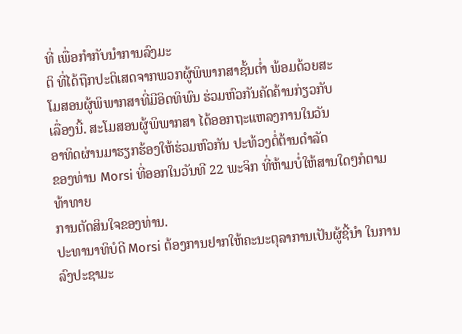ທີ່ ເພື່ອກຳກັບນຳການລົງມະ
ຕິ ທີ່ໄດ້ຖືກປະຕິເສດຈາກພວກຜູ້ພິພາກສາຊັ້ນຕໍ່າ ພ້ອມດ້ວຍສະ
ໂມສອນຜູ້ພິພາກສາທີ່ມີອິດທິພົນ ຮ່ວມຫົວກັນຄັດຄ້ານກ່ຽວກັບ
ເລື່ອງນີ້. ສະໂມສອນຜູ້ພິພາກສາ ໄດ້ອອກຖະແຫລງການໃນວັນ
ອາທິດຜ່ານມາຮຽກຮ້ອງໃຫ້ຮ່ວມຫົວກັນ ປະທ້ວງຕໍ່ຕ້ານດຳລັດ
ຂອງທ່ານ Morsi ທີ່ອອກໃນວັນທີ 22 ພະຈິກ ທີ່ຫ້າມບໍ່ໃຫ້ສານໃດໆກໍຕາມ ທ້າທາຍ
ການຕັດສິນໃຈຂອງທ່ານ.
ປະທານາທິບໍດີ Morsi ຕ້ອງການຢາກໃຫ້ຄະນະຕຸລາການເປັນຜູ້ຊີ້ນຳ ໃນການລົງປະຊາມະ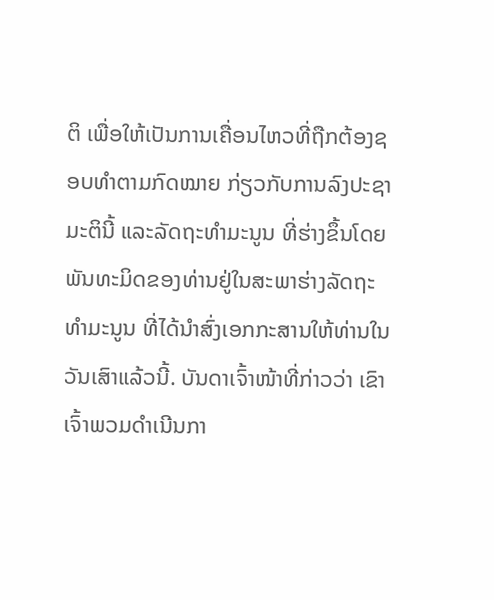ຕິ ເພື່ອໃຫ້ເປັນການເຄື່ອນໄຫວທີ່ຖືກຕ້ອງຊອບທຳຕາມກົດໝາຍ ກ່ຽວກັບການລົງປະຊາມະຕິນີ້ ແລະລັດຖະທໍາມະນູນ ທີ່ຮ່າງຂຶ້ນໂດຍພັນທະມິດຂອງທ່ານຢູ່ໃນສະພາຮ່າງລັດຖະທຳມະນູນ ທີ່ໄດ້ນໍາສົ່ງເອກກະສານໃຫ້ທ່ານໃນວັນເສົາແລ້ວນີ້. ບັນດາເຈົ້າໜ້າທີ່ກ່າວວ່າ ເຂົາເຈົ້າພວມດຳເນີນກາ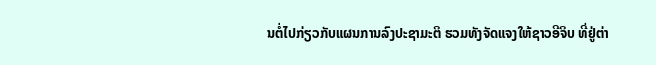ນຕໍ່ໄປກ່ຽວກັບແຜນການລົງປະຊາມະຕິ ຮວມທັງຈັດແຈງໃຫ້ຊາວອີຈິບ ທີ່ຢູ່ຕ່າ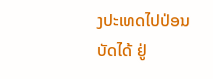ງປະເທດໄປປ່ອນບັດໄດ້ ຢູ່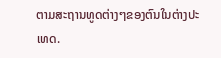ຕາມສະຖານທູດຕ່າງໆຂອງຕົນໃນຕ່າງປະເທດ.